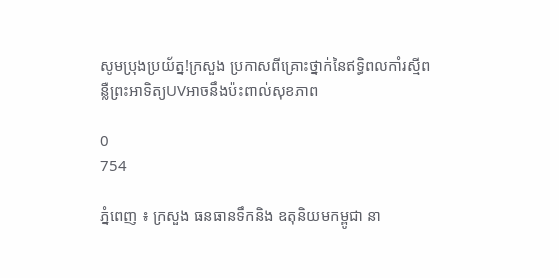សូមប្រុងប្រយ័ត្ន!ក្រសួង ប្រកាសពីគ្រោះថ្នាក់នៃឥទ្ធិពលកាំរស្មីពន្លឺព្រះអាទិត្យUVអាចនឹងប៉ះពាល់សុខភាព

0
754

ភ្នំពេញ ៖ ក្រសួង ធនធានទឹកនិង ឧតុនិយមកម្ពូជា នា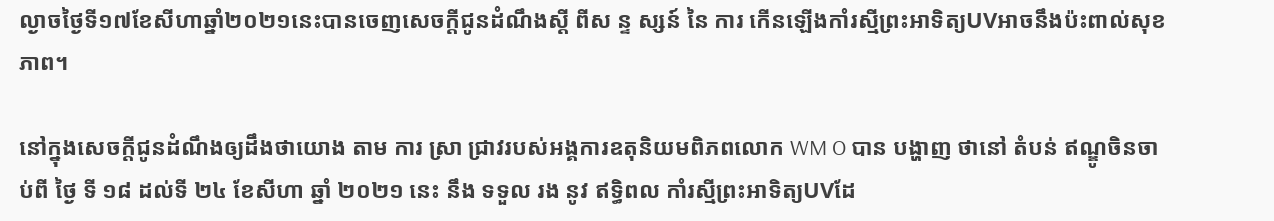ល្ងាចថ្ងៃទី១៧ខែសីហាឆ្នាំ២០២១នេះបានចេញសេចក្តីជូនដំណឹងស្តី ពីស ន្ទ ស្សន៍ នៃ ការ កើនឡើងកាំរស្មីព្រះអាទិត្យUVអាចនឹងប៉ះពាល់សុខភាព។

នៅក្នុងសេចក្តីជូនដំណឹងឲ្យដឹងថាយោង តាម ការ ស្រា ជ្រាវរបស់អង្គការឧតុនិយមពិភពលោក WM O បាន បង្ហាញ ថានៅ តំបន់ ឥណ្ឌូចិនចាប់ពី ថ្ងៃ ទី ១៨ ដល់ទី ២៤ ខែសីហា ឆ្នាំ ២០២១ នេះ នឹង ទទួល រង នូវ ឥទ្ធិពល កាំរស្មីព្រះអាទិត្យUVដែ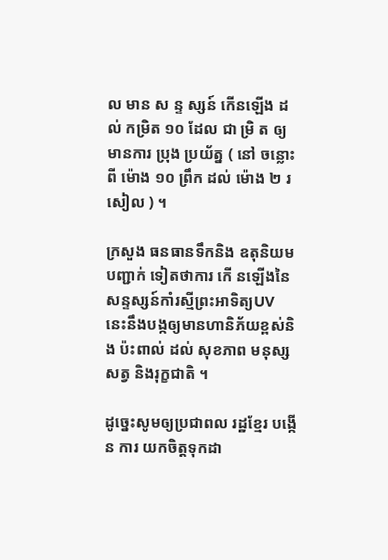ល មាន ស ន្ទ ស្សន៍ កើនឡើង ដល់ កម្រិត ១០ ដែល ជា ម្រិ ត ឲ្យ មានការ ប្រុង ប្រយ័ត្ន ( នៅ ចន្លោះ ពី ម៉ោង ១០ ព្រឹក ដល់ ម៉ោង ២ រសៀល ) ។

ក្រសួង ធនធានទឹកនិង ឧតុនិយមបញ្ជាក់ ទៀតថាការ កើ នឡើងនៃសន្ទស្សន៍កាំរស្មីព្រះអាទិត្យUV នេះនឹងបង្កឲ្យមានហានិភ័យខ្ពស់និង ប៉ះពាល់ ដល់ សុខភាព មនុស្ស សត្វ និងរុក្ខជាតិ ។

ដូច្នេះសូមឲ្យប្រជាពល រដ្ឋខ្មែរ បង្កើន ការ យកចិត្តទុកដា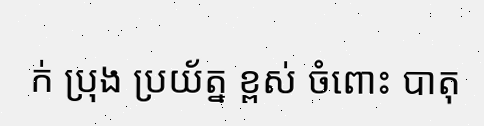ក់ ប្រុង ប្រយ័ត្ន ខ្ពស់ ចំពោះ បាតុ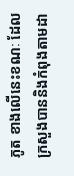ភូត ខាងលើនេះខណៈ ដែល ក្រសួងបាននិងកំពុងតាមដា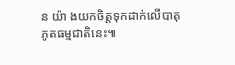ន យ៉ា ងយកចិត្តទុកដាក់លើបាតុភូតធម្មជាតិនេះ៕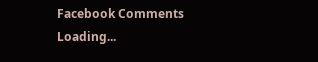Facebook Comments
Loading...